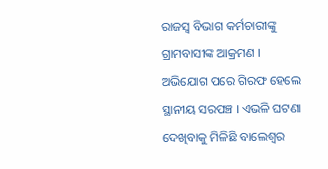ରାଜସ୍ୱ ବିଭାଗ କର୍ମଚାରୀଙ୍କୁ ଗ୍ରାମବାସୀଙ୍କ ଆକ୍ରମଣ । ଅଭିଯୋଗ ପରେ ଗିରଫ ହେଲେ ସ୍ଥାନୀୟ ସରପଞ୍ଚ । ଏଭଳି ଘଟଣା ଦେଖିବାକୁ ମିଳିଛି ବାଲେଶ୍ୱର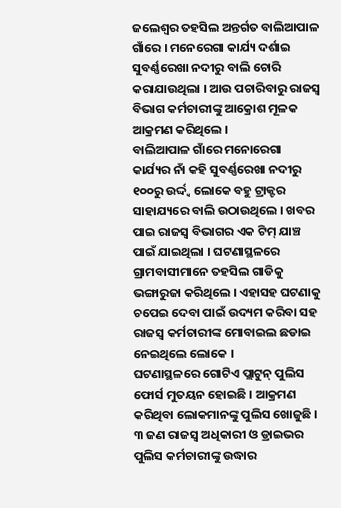ଜଲେଶ୍ୱର ତହସିଲ ଅନ୍ତର୍ଗତ ବାଲିଆପାଳ ଗାଁରେ । ମନେରେଗା କାର୍ଯ୍ୟ ଦର୍ଶାଇ ସୁବର୍ଣ୍ଣରେଖା ନଦୀରୁ ବାଲି ଚୋରି କରାଯାଉଥିଲା । ଆଉ ପଚାରିବାରୁ ରାଜସ୍ୱ ବିଭାଗ କର୍ମଚାରୀଙ୍କୁ ଆକ୍ରୋଶ ମୂଳକ ଆକ୍ରମଣ କରିଥିଲେ ।
ବାଲିଆପାଳ ଗାଁରେ ମନୋରେଗା କାର୍ଯ୍ୟର ନାଁ କହି ସୁବର୍ଣ୍ଣରେଖା ନଦୀରୁ ୧୦୦ରୁ ଉର୍ଦ୍ଦ୍ୱ ଲୋକେ ବହୁ ଟ୍ରାକ୍ଟର ସାହାଯ୍ୟରେ ବାଲି ଉଠାଉଥିଲେ । ଖବର ପାଇ ରାଜସ୍ୱ ବିଭାଗର ଏକ ଟିମ୍ ଯାଞ୍ଚ ପାଇଁ ଯାଇଥିଲା । ଘଟଣାସ୍ଥଳରେ ଗ୍ରାମବାସୀମାନେ ତହସିଲ ଗାଡିକୁ ଭଙ୍ଗାରୁଜା କରିଥିଲେ । ଏହାସହ ଘଟଣାକୁ ଚପେଇ ଦେବା ପାଇଁ ଉଦ୍ୟମ କରିବା ସହ ରାଜସ୍ୱ କର୍ମଚାରୀଙ୍କ ମୋବାଇଲ ଛଡାଇ ନେଇଥିଲେ ଲୋକେ ।
ଘଟଣାସ୍ଥଳରେ ଗୋଟିଏ ପ୍ଲାଟୁନ୍ ପୁଲିସ ଫୋର୍ସ ମୁତୟନ ହୋଇଛି । ଆକ୍ରମଣ କରିଥିବା ଲୋକମାନଙ୍କୁ ପୁଲିସ ଖୋଜୁଛି । ୩ ଜଣ ରାଜସ୍ୱ ଅଧିକାରୀ ଓ ଡ୍ରାଇଭର ପୁଲିସ କର୍ମଚାରୀଙ୍କୁ ଉଦ୍ଧାର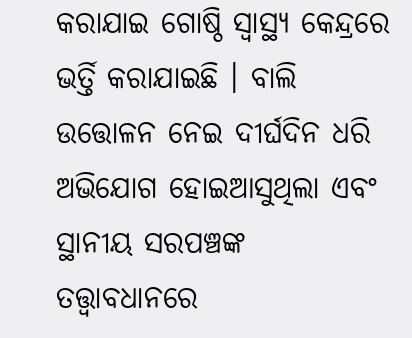କରାଯାଇ ଗୋଷ୍ଠି ସ୍ୱାସ୍ଥ୍ୟ କେନ୍ଦ୍ରରେ ଭର୍ତ୍ତି କରାଯାଇଛି । ବାଲି ଉତ୍ତୋଳନ ନେଇ ଦୀର୍ଘଦିନ ଧରି ଅଭିଯୋଗ ହୋଇଆସୁଥିଲା ଏବଂ ସ୍ଥାନୀୟ ସରପଞ୍ଚଙ୍କ ତତ୍ତ୍ୱାବଧାନରେ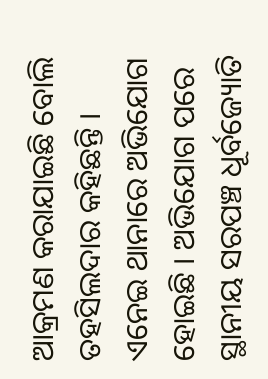ଆକ୍ରମଣ କରାଯାଇଛି ବୋଲି ତହସିଲଦାର କହିଛନ୍ତି । ଏନେଇ ଥାନାରେ ଅଭିଯୋଗ ହୋଇଛି । ଅଭିଯୋଗ ପରେ ସ୍ଥାନୀୟ ସରପଞ୍ଚ ଧୂର୍ବଜ୍ୟୋତି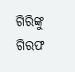ଗିରିଙ୍କୁ ଗିରଫ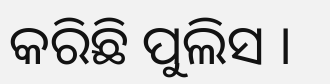କରିଛି ପୁଲିସ ।